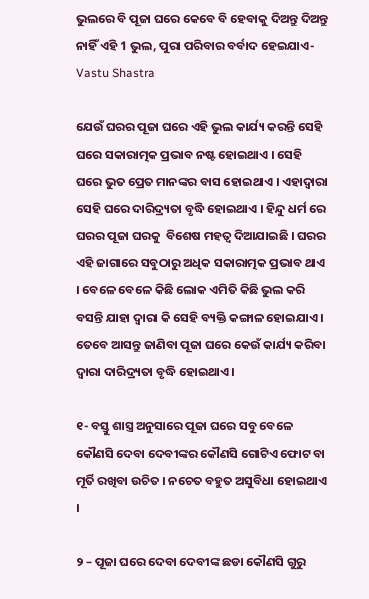ଭୁଲରେ ବି ପୂଜା ଘରେ କେବେ ବି ହେବାକୁ ଦିଅନ୍ତୁ ଦିଅନ୍ତୁ ନାହିଁ ଏହି 1 ଭୁଲ, ପୁରା ପରିବାର ବର୍ବାଦ ହେଇଯାଏ- Vastu Shastra

ଯେଉଁ ଘରର ପୂଜା ଘରେ ଏହି ଭୁଲ କାର୍ଯ୍ୟ କରନ୍ତି ସେହି ଘରେ ସକାରାତ୍ମକ ପ୍ରଭାବ ନଷ୍ଟ ହୋଇଥାଏ । ସେହି ଘରେ ଭୁତ ପ୍ରେତ ମାନଙ୍କର ବାସ ହୋଇଥାଏ । ଏହାଦ୍ଵାରା ସେହି ଘରେ ଦାରିଦ୍ର୍ୟତା ବୃଦ୍ଧି ହୋଇଥାଏ । ହିନ୍ଦୁ ଧର୍ମ ରେ ଘରର ପୂଜା ଘରକୁ  ବିଶେଷ ମହତ୍ଵ ଦିଆଯାଇଛି । ଘରର ଏହି ଜାଗାରେ ସବୁଠାରୁ ଅଧିକ ସକାରାତ୍ମକ ପ୍ରଭାବ ଥାଏ । ବେଳେ ବେଳେ କିଛି ଲୋକ ଏମିତି କିଛି ଭୁଲ କରି ବସନ୍ତି ଯାହା ଦ୍ଵାରା କି ସେହି ବ୍ୟକ୍ତି କଙ୍ଗାଳ ହୋଇଯାଏ । ତେବେ ଆସନ୍ତୁ ଜାଣିବା ପୂଜା ଘରେ କେଉଁ କାର୍ଯ୍ୟ କରିବା ଦ୍ଵାରା ଦାରିଦ୍ର୍ୟତା ବୃଦ୍ଧି ହୋଇଥାଏ ।

୧- ବସ୍ତୁ ଶାସ୍ତ୍ର ଅନୁସାରେ ପୂଜା ଘରେ ସବୁ ବେଳେ କୌଣସି ଦେବା ଦେବୀଙ୍କର କୌଣସି ଗୋଟିଏ ଫୋଟ ବା ମୂର୍ତି ରଖିବା ଉଚିତ । ନଚେତ ବହୁତ ଅସୁବିଧା ହୋଇଥାଏ ।

୨ – ପୂଜା ଘରେ ଦେବା ଦେବୀଙ୍କ ଛଡା କୌଣସି ଗୁରୁ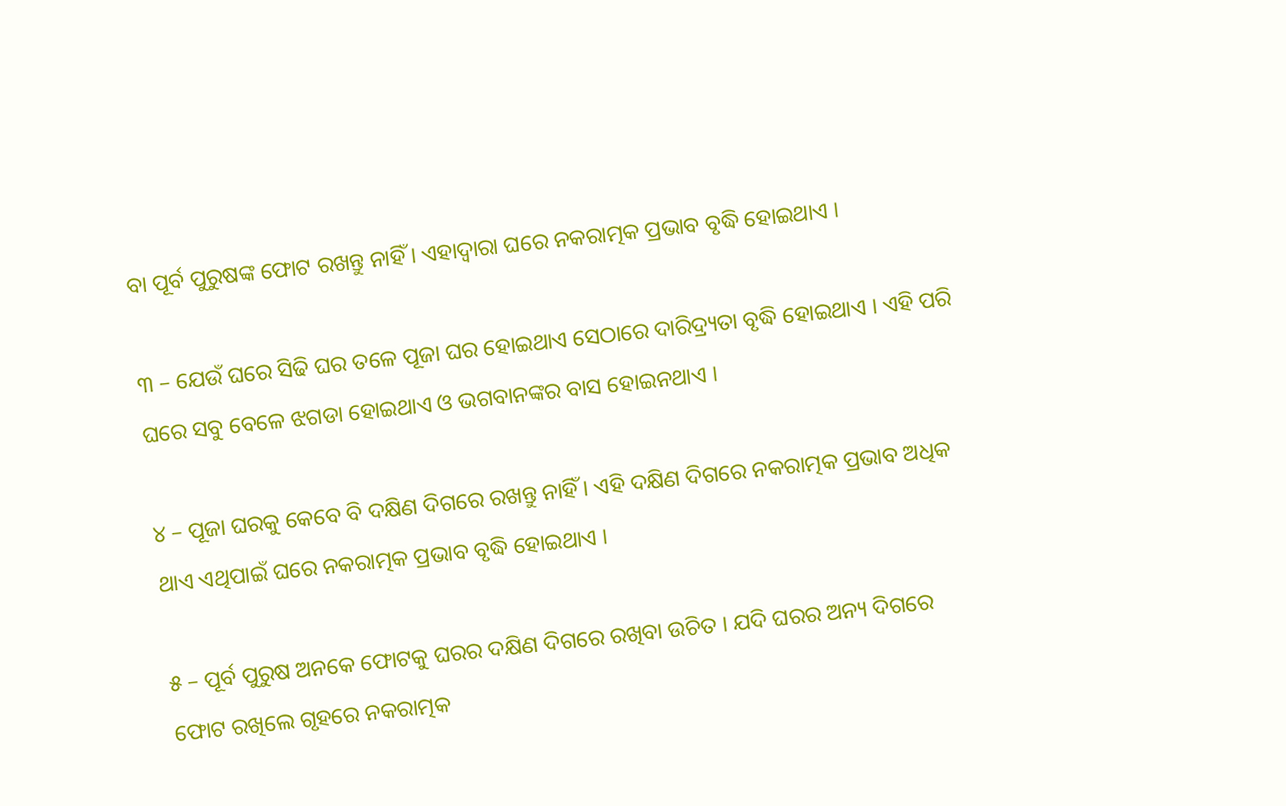ବା ପୂର୍ବ ପୁରୁଷଙ୍କ ଫୋଟ ରଖନ୍ତୁ ନାହିଁ । ଏହାଦ୍ବାରା ଘରେ ନକରାତ୍ମକ ପ୍ରଭାବ ବୃଦ୍ଧି ହୋଇଥାଏ ।

୩ – ଯେଉଁ ଘରେ ସିଢି ଘର ତଳେ ପୂଜା ଘର ହୋଇଥାଏ ସେଠାରେ ଦାରିଦ୍ର୍ୟତା ବୃଦ୍ଧି ହୋଇଥାଏ । ଏହି ପରି ଘରେ ସବୁ ବେଳେ ଝଗଡା ହୋଇଥାଏ ଓ ଭଗବାନଙ୍କର ବାସ ହୋଇନଥାଏ ।

୪ – ପୂଜା ଘରକୁ କେବେ ବି ଦକ୍ଷିଣ ଦିଗରେ ରଖନ୍ତୁ ନାହିଁ । ଏହି ଦକ୍ଷିଣ ଦିଗରେ ନକରାତ୍ମକ ପ୍ରଭାବ ଅଧିକ ଥାଏ ଏଥିପାଇଁ ଘରେ ନକରାତ୍ମକ ପ୍ରଭାବ ବୃଦ୍ଧି ହୋଇଥାଏ ।

୫ – ପୂର୍ବ ପୁରୁଷ ଅନକେ ଫୋଟକୁ ଘରର ଦକ୍ଷିଣ ଦିଗରେ ରଖିବା ଉଚିତ । ଯଦି ଘରର ଅନ୍ୟ ଦିଗରେ ଫୋଟ ରଖିଲେ ଗୃହରେ ନକରାତ୍ମକ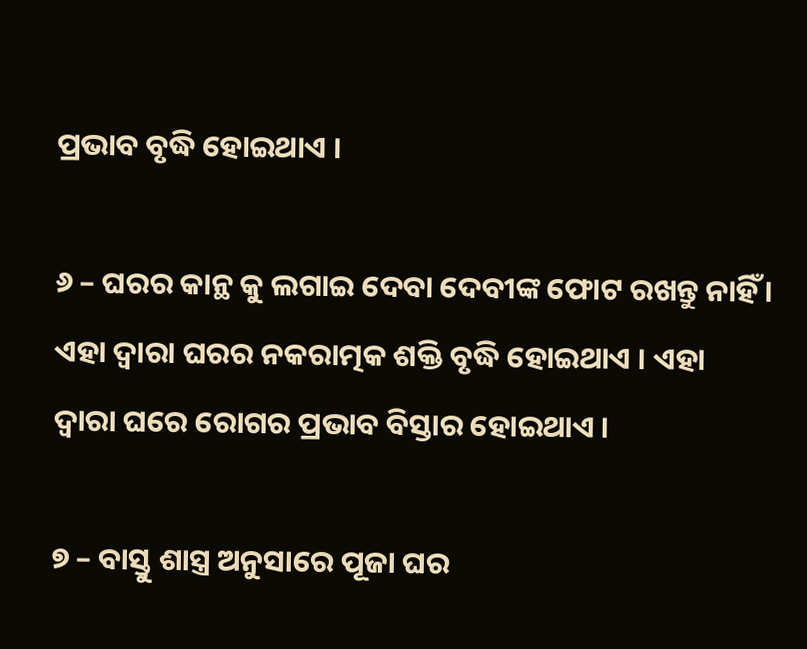ପ୍ରଭାବ ବୃଦ୍ଧି ହୋଇଥାଏ ।

୬ – ଘରର କାନ୍ଥ କୁ ଲଗାଇ ଦେବା ଦେବୀଙ୍କ ଫୋଟ ରଖନ୍ତୁ ନାହିଁ । ଏହା ଦ୍ଵାରା ଘରର ନକରାତ୍ମକ ଶକ୍ତି ବୃଦ୍ଧି ହୋଇଥାଏ । ଏହା ଦ୍ଵାରା ଘରେ ରୋଗର ପ୍ରଭାବ ବିସ୍ତାର ହୋଇଥାଏ ।

୭ – ବାସ୍ତୁ ଶାସ୍ତ୍ର ଅନୁସାରେ ପୂଜା ଘର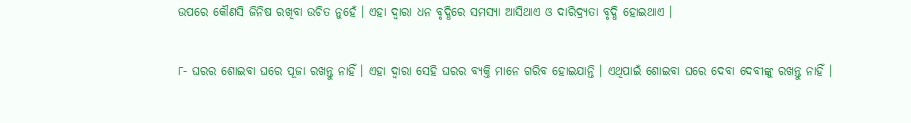ଉପରେ କୌଣସି ଜିନିଷ ରଖିବା ଉଚିତ ନୁହେଁ । ଏହା ଦ୍ଵାରା ଧନ ବୃଦ୍ଧିରେ ସମସ୍ଯା ଆସିଥାଏ ଓ ଦାରିଦ୍ର୍ୟତା ବୃଦ୍ଧି ହୋଇଥାଏ ।

୮- ଘରର ଶୋଇବା ଘରେ ପୂଜା ରଖନ୍ତୁ ନାହିଁ । ଏହା ଦ୍ଵାରା ସେହି ଘରର ବ୍ୟକ୍ତି ମାନେ ଗରିବ ହୋଇଯାନ୍ତି । ଏଥିପାଇଁ ଶୋଇବା ଘରେ ଦେବା ଦେବୀଙ୍କୁ ରଖନ୍ତୁ ନାହିଁ ।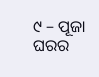୯ – ପୂଜା ଘରର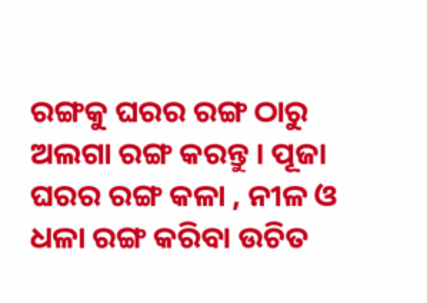ରଙ୍ଗକୁ ଘରର ରଙ୍ଗ ଠାରୁ ଅଲଗା ରଙ୍ଗ କରନ୍ତୁ । ପୂଜା ଘରର ରଙ୍ଗ କଳା , ନୀଳ ଓ ଧଳା ରଙ୍ଗ କରିବା ଉଚିତ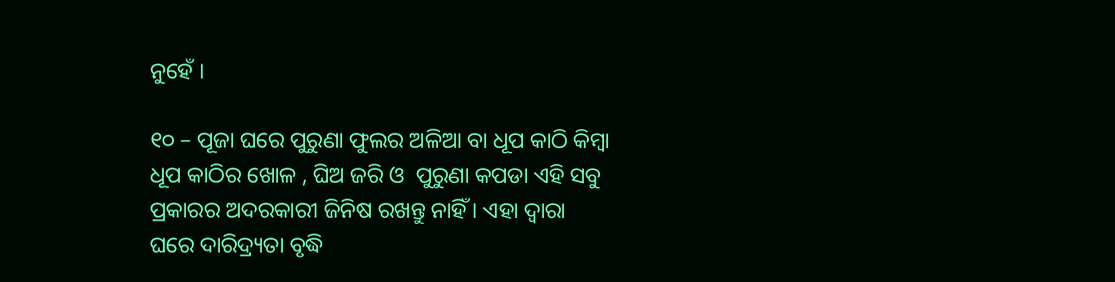ନୁହେଁ ।

୧୦ – ପୂଜା ଘରେ ପୁରୁଣା ଫୁଲର ଅଳିଆ ବା ଧୂପ କାଠି କିମ୍ବା ଧୂପ କାଠିର ଖୋଳ , ଘିଅ ଜରି ଓ  ପୁରୁଣା କପଡା ଏହି ସବୁ ପ୍ରକାରର ଅଦରକାରୀ ଜିନିଷ ରଖନ୍ତୁ ନାହିଁ । ଏହା ଦ୍ଵାରା ଘରେ ଦାରିଦ୍ର୍ୟତା ବୃଦ୍ଧି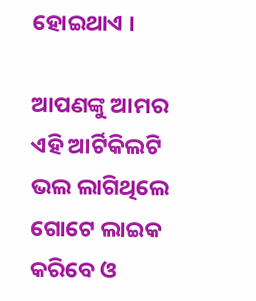ହୋଇଥାଏ ।

ଆପଣଙ୍କୁ ଆମର ଏହି ଆର୍ଟିକିଲଟି ଭଲ ଲାଗିଥିଲେ ଗୋଟେ ଲାଇକ କରିବେ ଓ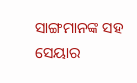ସାଙ୍ଗମାନଙ୍କ ସହ ସେୟାର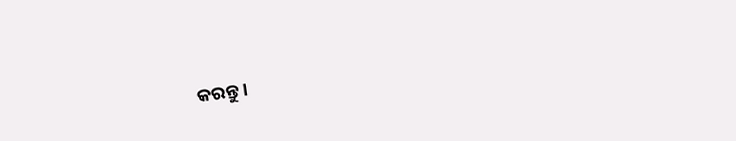କରନ୍ତୁ ।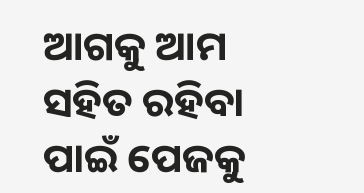ଆଗକୁ ଆମ ସହିତ ରହିବା ପାଇଁ ପେଜକୁ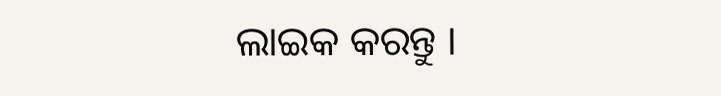ଲାଇକ କରନ୍ତୁ ।